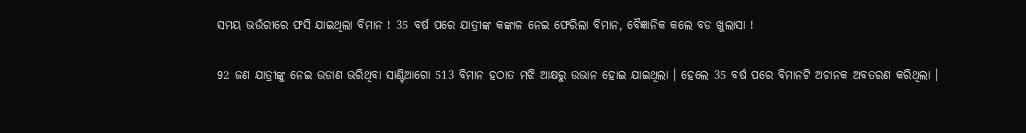ସମୟ ଭଉଁରୀରେ ଫସି ଯାଇଥିଲା ବିମାନ ! 35 ବର୍ଷ ପରେ ଯାତ୍ରୀଙ୍କ କଙ୍କାଳ ନେଇ ଫେରିଲା ବିମାନ, ବୈଜ୍ଞାନିକ କଲେ ବଡ ଖୁଲାସା !

92 ଜଣ ଯାତ୍ରୀଙ୍କୁ ନେଇ ଉଡାଣ ଭରିଥିବା ସାଣ୍ଟିଆଗୋ 513 ବିମାନ ହଠାତ ମଝି ଆକ୍ଷରୁ ଉଭାନ ହୋଇ ଯାଇଥିଲା । ହେଲେ 35 ବର୍ଷ ପରେ ବିମାନଟି ଅଚାନକ ଅବତରଣ କରିଥିଲା ।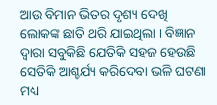ଆଉ ବିମାନ ଭିତର ଦୃଶ୍ୟ ଦେଖି ଲୋକଙ୍କ ଛାତି ଥରି ଯାଇଥିଲା । ବିଜ୍ଞାନ ଦ୍ଵାରା ସବୁକିଛି ଯେତିକି ସହଜ ହେଉଛି ସେତିକି ଆଶ୍ଚର୍ଯ୍ୟ କରିଦେବା ଭଳି ଘଟଣା ମଧ୍ୟ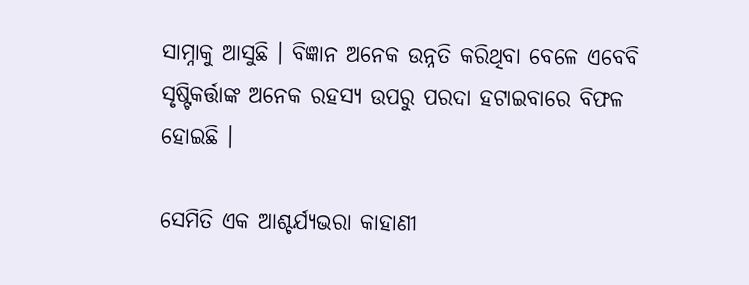ସାମ୍ନାକୁ ଆସୁଛି । ବିଜ୍ଞାନ ଅନେକ ଉନ୍ନତି କରିଥିବା ବେଳେ ଏବେବି ସୃଷ୍ଟିକର୍ତ୍ତାଙ୍କ ଅନେକ ରହସ୍ୟ ଉପରୁ ପରଦା ହଟାଇବାରେ ବିଫଳ ହୋଇଛି ।

ସେମିତି ଏକ ଆଶ୍ଚର୍ଯ୍ୟଭରା କାହାଣୀ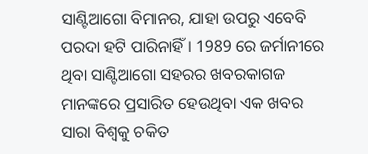ସାଣ୍ଟିଆଗୋ ବିମାନର, ଯାହା ଉପରୁ ଏବେବି ପରଦା ହଟି ପାରିନାହିଁ । 1989 ରେ ଜର୍ମାନୀରେ ଥିବା ସାଣ୍ଟିଆଗୋ ସହରର ଖବରକାଗଜ ମାନଙ୍କରେ ପ୍ରସାରିତ ହେଉଥିବା ଏକ ଖବର ସାରା ବିଶ୍ଵକୁ ଚକିତ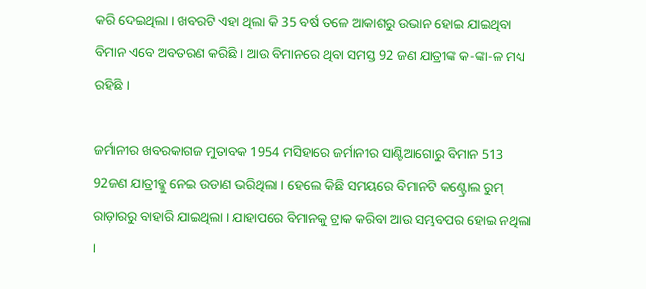କରି ଦେଇଥିଲା । ଖବରଟି ଏହା ଥିଲା କି 35 ବର୍ଷ ତଳେ ଆକାଶରୁ ଉଭାନ ହୋଇ ଯାଇଥିବା ବିମାନ ଏବେ ଅବତରଣ କରିଛି । ଆଉ ବିମାନରେ ଥିବା ସମସ୍ତ 92 ଜଣ ଯାତ୍ରୀଙ୍କ କ-ଙ୍କା-ଳ ମଧ୍ୟ ରହିଛି ।

ଜର୍ମାନୀର ଖବରକାଗଜ ମୁତାବକ 1954 ମସିହାରେ ଜର୍ମାନୀର ସାଣ୍ଟିଆଗୋରୁ ବିମାନ 513 92ଜଣ ଯାତ୍ରୀବ୍କୁ ନେଇ ଉଡାଣ ଭରିଥିଲା । ହେଲେ କିଛି ସମୟରେ ବିମାନଟି କଣ୍ଟ୍ରୋଲ ରୁମ୍ ରାଡ଼ାରରୁ ବାହାରି ଯାଇଥିଲା । ଯାହାପରେ ବିମାନକୁ ଟ୍ରାକ କରିବା ଆଉ ସମ୍ଭବପର ହୋଇ ନଥିଲା ।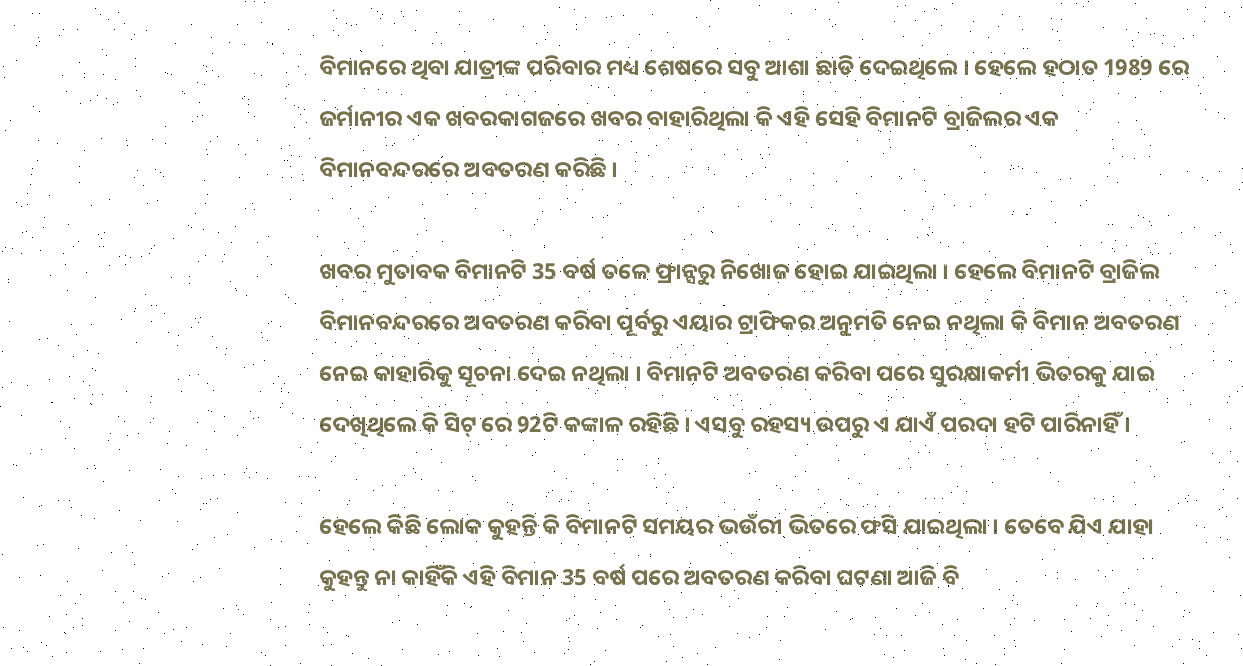ବିମାନରେ ଥିବା ଯାତ୍ରୀଙ୍କ ପରିବାର ମଧ୍ୟ ଶେଷରେ ସବୁ ଆଶା ଛାଡି ଦେଇଥିଲେ । ହେଲେ ହଠାତ 1989 ରେ ଜର୍ମାନୀର ଏକ ଖବରକାଗଜରେ ଖବର ବାହାରିଥିଲା କି ଏହି ସେହି ବିମାନଟି ବ୍ରାଜିଲର ଏକ ବିମାନବନ୍ଦରରେ ଅବତରଣ କରିଛି ।

ଖବର ମୁତାବକ ବିମାନଟି 35 ବର୍ଷ ତଳେ ଫ୍ରାନ୍ସରୁ ନିଖୋଜ ହୋଇ ଯାଇଥିଲା । ହେଲେ ବିମାନଟି ବ୍ରାଜିଲ ବିମାନବନ୍ଦରରେ ଅବତରଣ କରିବା ପୂର୍ବରୁ ଏୟାର ଟ୍ରାଫିକର ଅନୁମତି ନେଇ ନଥିଲା କି ବିମାନ ଅବତରଣ ନେଇ କାହାରିକୁ ସୂଚନା ଦେଇ ନଥିଲା । ବିମାନଟି ଅବତରଣ କରିବା ପରେ ସୁରକ୍ଷାକର୍ମୀ ଭିତରକୁ ଯାଇ ଦେଖିଥିଲେ କି ସିଟ୍ ରେ 92ଟି କଙ୍କାଳ ରହିଛି । ଏସବୁ ରହସ୍ୟ ଉପରୁ ଏ ଯାଏଁ ପରଦା ହଟି ପାରିନାହିଁ ।

ହେଲେ କିଛି ଲୋକ କୁହନ୍ତି କି ବିମାନଟି ସମୟର ଭଉଁରୀ ଭିତରେ ଫସି ଯାଇଥିଲା । ତେବେ ଯିଏ ଯାହା କୁହନ୍ତୁ ନା କାହିଁକି ଏହି ବିମାନ 35 ବର୍ଷ ପରେ ଅବତରଣ କରିବା ଘଟଣା ଆଜି ବି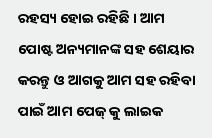ରହସ୍ୟ ହୋଇ ରହିଛି । ଆମ ପୋଷ୍ଟ ଅନ୍ୟମାନଙ୍କ ସହ ଶେୟାର କରନ୍ତୁ ଓ ଆଗକୁ ଆମ ସହ ରହିବା ପାଇଁ ଆମ ପେଜ୍ କୁ ଲାଇକ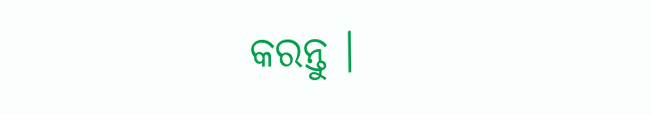କରନ୍ତୁ ।